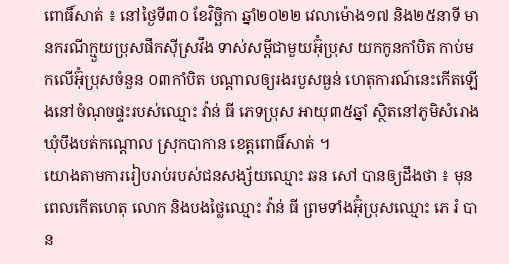ពោធិ៍សាត់ ៖ នៅថ្ងៃទី៣០ ខែវិច្ឆិកា ឆ្នាំ២០២២ វេលាម៉ោង១៧ និង២៥នាទី មានករណីក្មួយប្រុសផឹកស៊ីស្រវឹង ទាស់សម្តីជាមួយអ៊ុំប្រុស យកកូនកាំបិត កាប់មកលើអ៊ុំប្រុសចំនួន ០៣កាំបិត បណ្តាលឲ្យរងរបួសធ្ងន់ ហេតុការណ៍នេះកើតឡើងនៅចំណុចផ្ទះរបស់ឈ្មោះ វ៉ាន់ ធី ភេទប្រុស អាយុ៣៥ឆ្នាំ ស្ថិតនៅភូមិសំរោង ឃុំបឹងបត់កណ្តោល ស្រុកបាកាន ខេត្តពោធិ៍សាត់ ។
យោងតាមការរៀបរាប់របស់ជនសង្ស័យឈ្មោះ ឆន សៅ បានឲ្យដឹងថា ៖ មុនពេលកើតហេតុ លោក និងបងថ្លៃឈ្មោះ វ៉ាន់ ធី ព្រមទាំងអ៊ុំប្រុសឈ្មោះ ភេ រំ បាន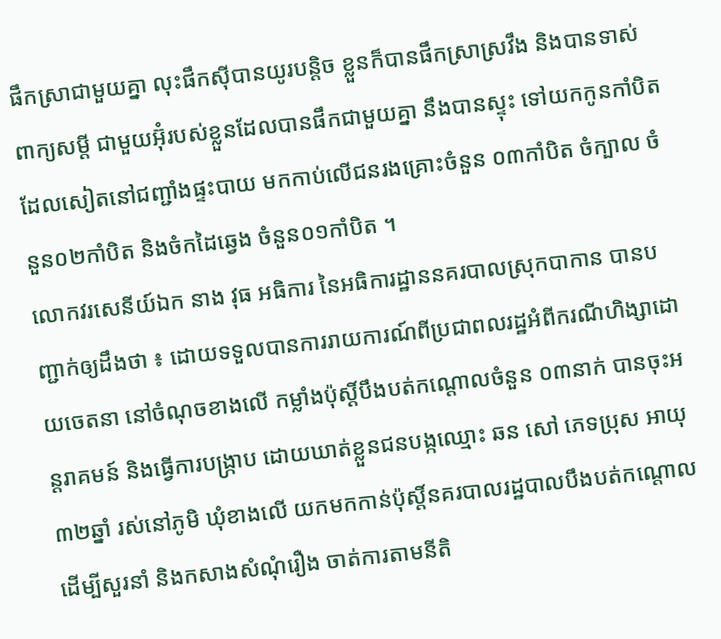ផឹកស្រាជាមួយគ្នា លុះផឹកស៊ីបានយូរបន្តិច ខ្លួនក៏បានផឹកស្រាស្រវឹង និងបានទាស់ពាក្យសម្តី ជាមួយអ៊ុំរបស់ខ្លួនដែលបានផឹកជាមួយគ្នា នឹងបានស្ទុះ ទៅយកកូនកាំបិតដែលសៀតនៅជញ្ជាំងផ្ទះបាយ មកកាប់លើជនរងគ្រោះចំនួន ០៣កាំបិត ចំក្បាល ចំនួន០២កាំបិត និងចំកដៃឆ្វេង ចំនួន០១កាំបិត ។
លោកវរសេនីយ៍ឯក នាង វុធ អធិការ នៃអធិការដ្ឋាននគរបាលស្រុកបាកាន បានបញ្ជាក់ឲ្យដឹងថា ៖ ដោយទទួលបានការរាយការណ៍ពីប្រជាពលរដ្ឋអំពីករណីហិង្សាដោយចេតនា នៅចំណុចខាងលើ កម្លាំងប៉ុស្តិ៍បឹងបត់កណ្តោលចំនួន ០៣នាក់ បានចុះអន្តរាគមន៍ និងធ្វើការបង្ក្រាប ដោយឃាត់ខ្លួនជនបង្កឈ្មោះ ឆន សៅ ភេទប្រុស អាយុ៣២ឆ្នាំ រស់នៅភូមិ ឃុំខាងលើ យកមកកាន់ប៉ុស្តិ៍នគរបាលរដ្ឋបាលបឹងបត់កណ្តោល ដើម្បីសួរនាំ និងកសាងសំណុំរឿង ចាត់ការតាមនីតិ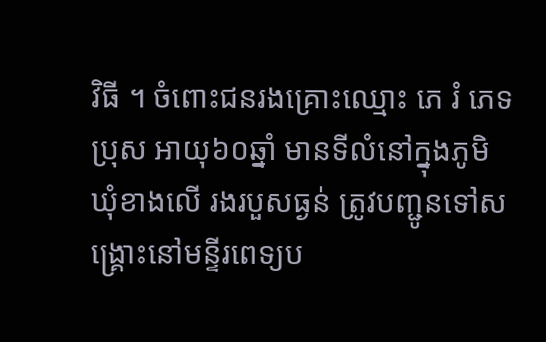វិធី ។ ចំពោះជនរងគ្រោះឈ្មោះ ភេ រំ ភេទប្រុស អាយុ៦០ឆ្នាំ មានទីលំនៅក្នុងភូមិ ឃុំខាងលើ រងរបួសធ្ងន់ ត្រូវបញ្ជូនទៅសង្គ្រោះនៅមន្ទីរពេទ្យប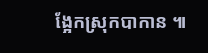ង្អែកស្រុកបាកាន ៕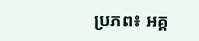ប្រភព៖ អគ្គ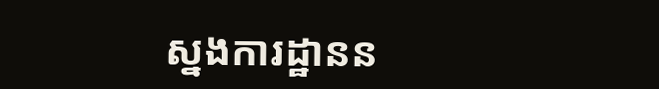ស្នងការដ្ឋានន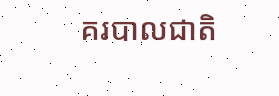គរបាលជាតិ